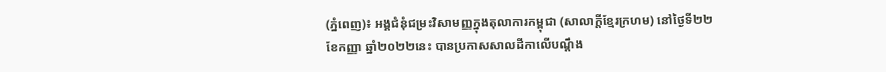(ភ្នំពេញ)៖ អង្គជំនុំជម្រះវិសាមញ្ញក្នុងតុលាការកម្ពុជា (សាលាក្តីខ្មែរក្រហម) នៅថ្ងៃទី២២ ខែកញ្ញា ឆ្នាំ២០២២នេះ បានប្រកាសសាលដីកាលើបណ្តឹង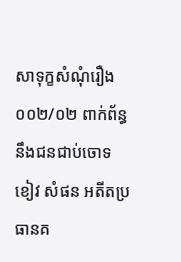សាទុក្ខសំណុំរឿង ០០២/០២ ពាក់ព័ន្ធនឹងជនជាប់ចោទ ខៀវ សំផន អតីតប្រធានគ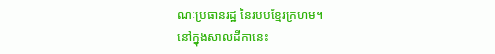ណៈប្រធានរដ្ឋ នៃរបបខ្មែរក្រហម។
នៅក្នុងសាលដីកានេះ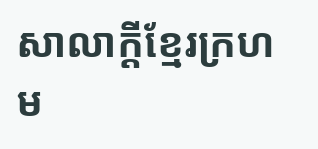សាលាក្តីខ្មែរក្រហម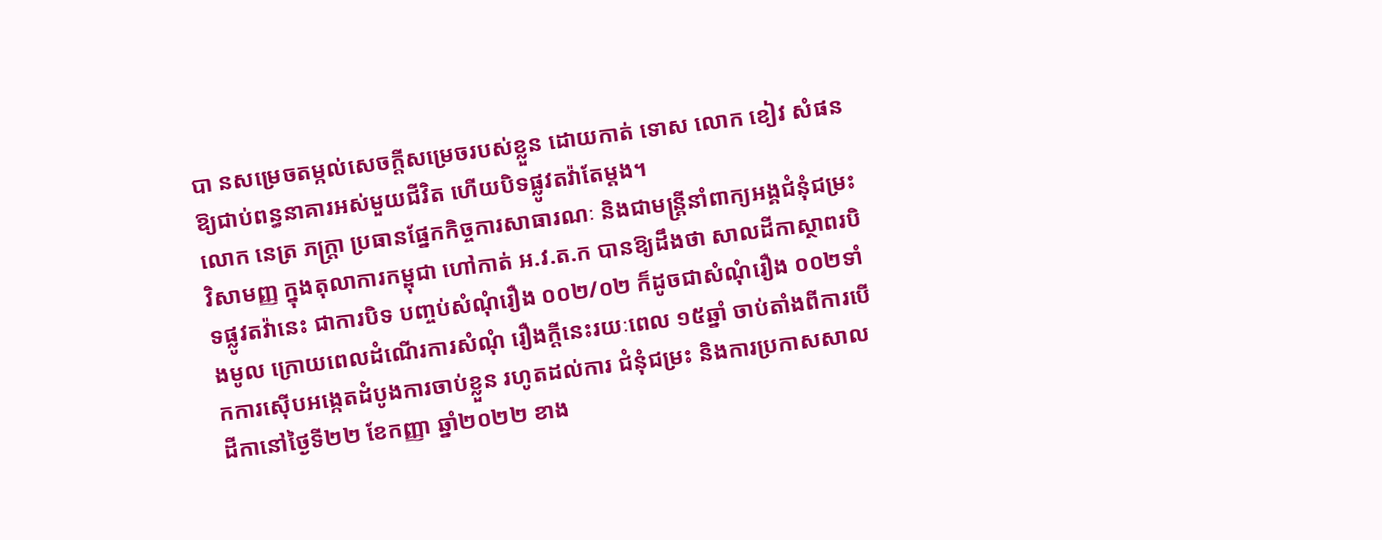បា នសម្រេចតម្កល់សេចក្តីសម្រេចរបស់ខ្លួន ដោយកាត់ ទោស លោក ខៀវ សំផន ឱ្យជាប់ពន្ធនាគារអស់មួយជីវិត ហើយបិទផ្លូវតវ៉ាតែម្តង។
លោក នេត្រ ភក្ត្រា ប្រធានផ្នែកកិច្ចការសាធារណៈ និងជាមន្ត្រីនាំពាក្យអង្គជំនុំជម្រះវិសាមញ្ញ ក្នុងតុលាការកម្ពុជា ហៅកាត់ អ.វ.ត.ក បានឱ្យដឹងថា សាលដីកាស្ថាពរបិទផ្លូវតវ៉ានេះ ជាការបិទ បញ្ចប់សំណុំរឿង ០០២/០២ ក៏ដូចជាសំណុំរឿង ០០២ទាំងមូល ក្រោយពេលដំណើរការសំណុំ រឿងក្តីនេះរយៈពេល ១៥ឆ្នាំ ចាប់តាំងពីការបើកការស៊ើបអង្កេតដំបូងការចាប់ខ្លួន រហូតដល់ការ ជំនុំជម្រះ និងការប្រកាសសាលដីកានៅថ្ងៃទី២២ ខែកញ្ញា ឆ្នាំ២០២២ ខាង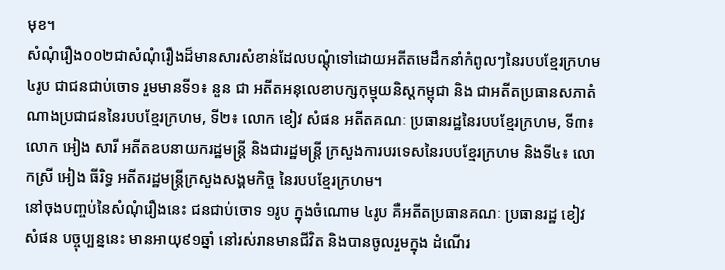មុខ។
សំណុំរឿង០០២ជាសំណុំរឿងដ៏មានសារសំខាន់ដែលបណ្តុំទៅដោយអតីតមេដឹកនាំកំពូលៗនៃរបបខ្មែរក្រហម ៤រូប ជាជនជាប់ចោទ រួមមានទី១៖ នួន ជា អតីតអនុលេខាបក្សកុម្មុយនិស្តកម្ពុជា និង ជាអតីតប្រធានសភាតំណាងប្រជាជននៃរបបខ្មែរក្រហម, ទី២៖ លោក ខៀវ សំផន អតីតគណៈ ប្រធានរដ្ឋនៃរបបខ្មែរក្រហម, ទី៣៖ លោក អៀង សារី អតីតឧបនាយករដ្ឋមន្ត្រី និងជារដ្ឋមន្ត្រី ក្រសួងការបរទេសនៃរបបខ្មែរក្រហម និងទី៤៖ លោកស្រី អៀង ធីរិទ្ធ អតីតរដ្ឋមន្ត្រីក្រសួងសង្គមកិច្ច នៃរបបខ្មែរក្រហម។
នៅចុងបញ្ចប់នៃសំណុំរឿងនេះ ជនជាប់ចោទ ១រូប ក្នុងចំណោម ៤រូប គឺអតីតប្រធានគណៈ ប្រធានរដ្ឋ ខៀវ សំផន បច្ចុប្បន្ននេះ មានអាយុ៩១ឆ្នាំ នៅរស់រានមានជីវិត និងបានចូលរួមក្នុង ដំណើរ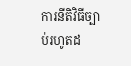ការនីតិវិធីច្បាប់រហូតដ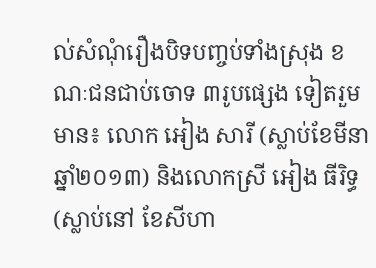ល់សំណុំរឿងបិទបញ្ចប់ទាំងស្រុង ខណៈជនជាប់ចោទ ៣រូបផ្សេង ទៀតរួមមាន៖ លោក អៀង សារី (ស្លាប់ខែមីនា ឆ្នាំ២០១៣) និងលោកស្រី អៀង ធីរិទ្ធ (ស្លាប់នៅ ខែសីហា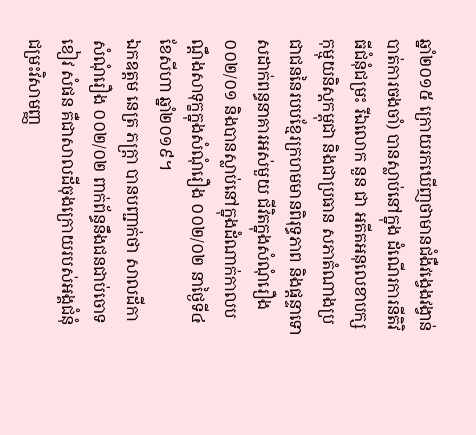ឆ្នាំ២០១៥ ក្រោយរកឃើញថាមានជំងឺវង្វេងវង្វាន់បាត់ការចងចាំ) បានស្លាប់នៅក្នុង ដំណើរការនីតិវិធីជំនុំជម្រះ រីឯលោក នួន ជា អតីតអនុលេខាបក្សកុម្មុយនិស្តកម្ពុជា និងជាប្រធាន សភាតំណាងប្រជាជននៃរបបខ្មែរក្រហមមានពិរុទ្ធភាព និងផ្តន្ទាទោសដាក់ពន្ធនាគារអស់មួយ ជីវិតក្នុងសំណុំរឿង ០០២/០១ និងបានស្លាប់នៅក្នុងដំណាក់កាលបណ្តឹងសាទុក្ខក្នុងសំណុំរឿង ០០២/០២ នាថ្ងៃទី៤ ខែសីហា ឆ្នាំ២០១៩។
ឯកឧត្តម នេត្រ ភក្ត្រា បានបញ្ជាក់ថា សាលដីកាសំណុំរឿង ០០២/០២ ពាក់ព័ន្ធនឹងជនជាប់ចោទ ខៀវ សំផន គឺជាសាលដីចុងក្រោយរបស់អង្គជំនុំជម្រះវិសាមញ្ញ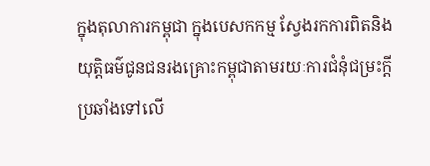ក្នុងតុលាការកម្ពុជា ក្នុងបេសកកម្ម ស្វែងរកការពិតនិងយុត្តិធម៌ជូនជនរងគ្រោះកម្ពុជាតាមរយៈការជំនុំជម្រះក្តីប្រឆាំងទៅលើ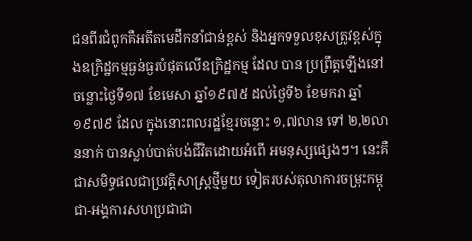ជនពីរជំពូកគឺអតីតមេដឹកនាំជាន់ខ្ពស់ និងអ្នកទទួលខុសត្រូវខ្ពស់ក្នុងឧក្រិដ្ឋកម្មធ្ងន់ធ្ងរបំផុតលើឧក្រិដ្ឋកម្ម ដែល បាន ប្រព្រឹត្តឡើងនៅ ចន្លោះថ្ងៃទី១៧ ខែមេសា ឆ្នាំ១៩៧៥ ដល់ថ្ងៃទី៦ ខែមករា ឆ្នាំ១៩៧៩ ដែល ក្នុងនោះពលរដ្ឋខ្មែរចន្លោះ ១,៧លាន ទៅ ២,២លាននាក់ បានស្លាប់បាត់បង់ជីវិតដោយអំពើ អមនុស្សផ្សេងៗ។ នេះគឺជាសមិទ្ធផលជាប្រវត្តិសាស្ត្រថ្មីមួយ ទៀតរបស់តុលាការចម្រុះកម្ពុជា-អង្គការសហប្រជាជា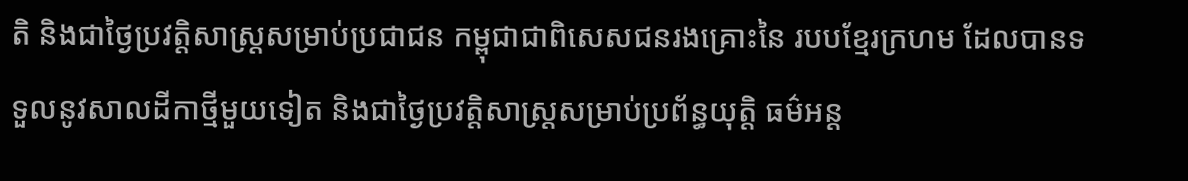តិ និងជាថ្ងៃប្រវត្តិសាស្ត្រសម្រាប់ប្រជាជន កម្ពុជាជាពិសេសជនរងគ្រោះនៃ របបខ្មែរក្រហម ដែលបានទទួលនូវសាលដីកាថ្មីមួយទៀត និងជាថ្ងៃប្រវត្តិសាស្ត្រសម្រាប់ប្រព័ន្ធយុត្តិ ធម៌អន្ត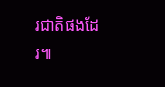រជាតិផងដែរ៕